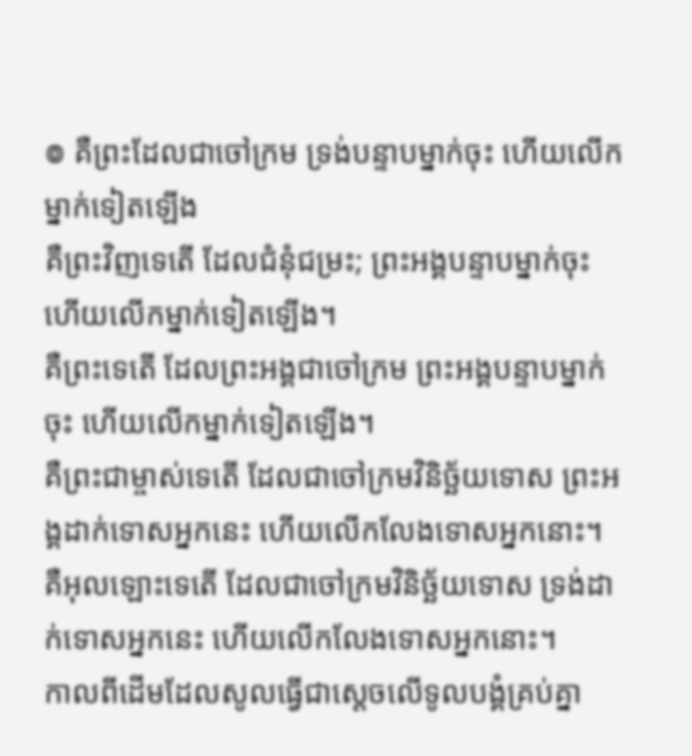៙ គឺព្រះដែលជាចៅក្រម ទ្រង់បន្ទាបម្នាក់ចុះ ហើយលើកម្នាក់ទៀតឡើង
គឺព្រះវិញទេតើ ដែលជំនុំជម្រះ; ព្រះអង្គបន្ទាបម្នាក់ចុះ ហើយលើកម្នាក់ទៀតឡើង។
គឺព្រះទេតើ ដែលព្រះអង្គជាចៅក្រម ព្រះអង្គបន្ទាបម្នាក់ចុះ ហើយលើកម្នាក់ទៀតឡើង។
គឺព្រះជាម្ចាស់ទេតើ ដែលជាចៅក្រមវិនិច្ឆ័យទោស ព្រះអង្គដាក់ទោសអ្នកនេះ ហើយលើកលែងទោសអ្នកនោះ។
គឺអុលឡោះទេតើ ដែលជាចៅក្រមវិនិច្ឆ័យទោស ទ្រង់ដាក់ទោសអ្នកនេះ ហើយលើកលែងទោសអ្នកនោះ។
កាលពីដើមដែលសូលធ្វើជាស្តេចលើទូលបង្គំគ្រប់គ្នា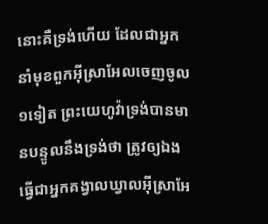នោះគឺទ្រង់ហើយ ដែលជាអ្នកនាំមុខពួកអ៊ីស្រាអែលចេញចូល ១ទៀត ព្រះយេហូវ៉ាទ្រង់បានមានបន្ទូលនឹងទ្រង់ថា ត្រូវឲ្យឯងធ្វើជាអ្នកគង្វាលឃ្វាលអ៊ីស្រាអែ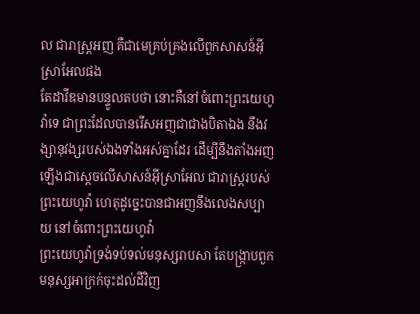ល ជារាស្ត្រអញ គឺជាមេគ្រប់គ្រងលើពួកសាសន៍អ៊ីស្រាអែលផង
តែដាវីឌមានបន្ទូលតបថា នោះគឺនៅចំពោះព្រះយេហូវ៉ាទេ ជាព្រះដែលបានរើសអញជាជាងបិតាឯង នឹងវង្សានុវង្សរបស់ឯងទាំងអស់គ្នាដែរ ដើម្បីនឹងតាំងអញឡើងជាស្តេចលើសាសន៍អ៊ីស្រាអែល ជារាស្ត្ររបស់ព្រះយេហូវ៉ា ហេតុដូច្នេះបានជាអញនឹងលេងសប្បាយ នៅចំពោះព្រះយេហូវ៉ា
ព្រះយេហូវ៉ាទ្រង់ទប់ទល់មនុស្សរាបសា តែបង្ក្រាបពួកមនុស្សអាក្រក់ចុះដល់ដីវិញ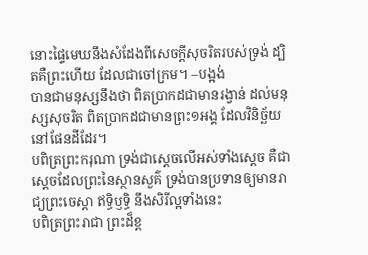នោះផ្ទៃមេឃនឹងសំដែងពីសេចក្ដីសុចរិតរបស់ទ្រង់ ដ្បិតគឺព្រះហើយ ដែលជាចៅក្រម។ –បង្អង់
បានជាមនុស្សនឹងថា ពិតប្រាកដជាមានរង្វាន់ ដល់មនុស្សសុចរិត ពិតប្រាកដជាមានព្រះ១អង្គ ដែលវិនិច្ឆ័យនៅផែនដីដែរ។
បពិត្រព្រះករុណា ទ្រង់ជាស្តេចលើអស់ទាំងស្តេច គឺជាស្តេចដែលព្រះនៃស្ថានសួគ៌ ទ្រង់បានប្រទានឲ្យមានរាជ្យព្រះចេស្តា ឥទ្ធិឫទ្ធិ នឹងសិរីល្អទាំងនេះ
បពិត្រព្រះរាជា ព្រះដ៏ខ្ព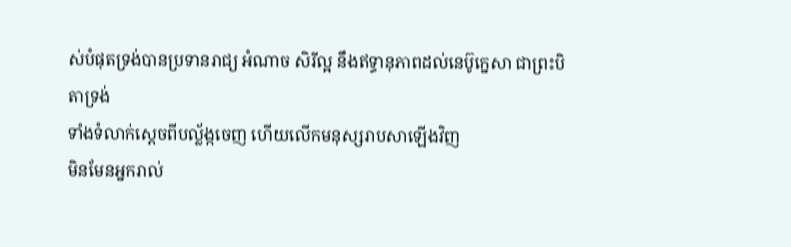ស់បំផុតទ្រង់បានប្រទានរាជ្យ អំណាច សិរីល្អ នឹងឥទ្ធានុភាពដល់នេប៊ូក្នេសា ជាព្រះបិតាទ្រង់
ទាំងទំលាក់ស្តេចពីបល្ល័ង្កចេញ ហើយលើកមនុស្សរាបសាឡើងវិញ
មិនមែនអ្នករាល់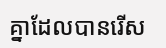គ្នាដែលបានរើស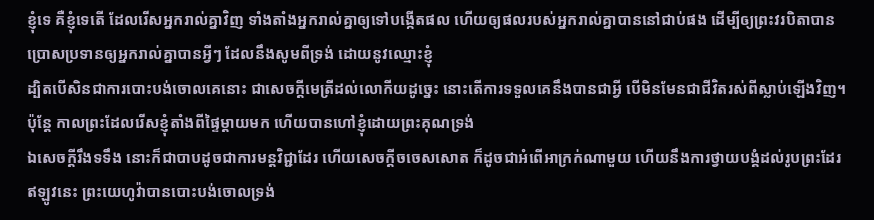ខ្ញុំទេ គឺខ្ញុំទេតើ ដែលរើសអ្នករាល់គ្នាវិញ ទាំងតាំងអ្នករាល់គ្នាឲ្យទៅបង្កើតផល ហើយឲ្យផលរបស់អ្នករាល់គ្នាបាននៅជាប់ផង ដើម្បីឲ្យព្រះវរបិតាបានប្រោសប្រទានឲ្យអ្នករាល់គ្នាបានអ្វីៗ ដែលនឹងសូមពីទ្រង់ ដោយនូវឈ្មោះខ្ញុំ
ដ្បិតបើសិនជាការបោះបង់ចោលគេនោះ ជាសេចក្ដីមេត្រីដល់លោកីយដូច្នេះ នោះតើការទទួលគេនឹងបានជាអ្វី បើមិនមែនជាជីវិតរស់ពីស្លាប់ឡើងវិញ។
ប៉ុន្តែ កាលព្រះដែលរើសខ្ញុំតាំងពីផ្ទៃម្តាយមក ហើយបានហៅខ្ញុំដោយព្រះគុណទ្រង់
ឯសេចក្ដីរឹងទទឹង នោះក៏ជាបាបដូចជាការមន្តវិជ្ជាដែរ ហើយសេចក្ដីចចេសសោត ក៏ដូចជាអំពើអាក្រក់ណាមួយ ហើយនឹងការថ្វាយបង្គំដល់រូបព្រះដែរ ឥឡូវនេះ ព្រះយេហូវ៉ាបានបោះបង់ចោលទ្រង់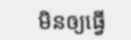មិនឲ្យធ្វើ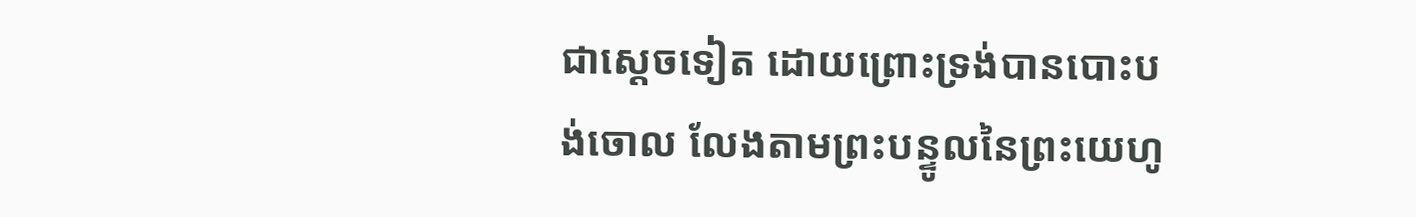ជាស្តេចទៀត ដោយព្រោះទ្រង់បានបោះបង់ចោល លែងតាមព្រះបន្ទូលនៃព្រះយេហូ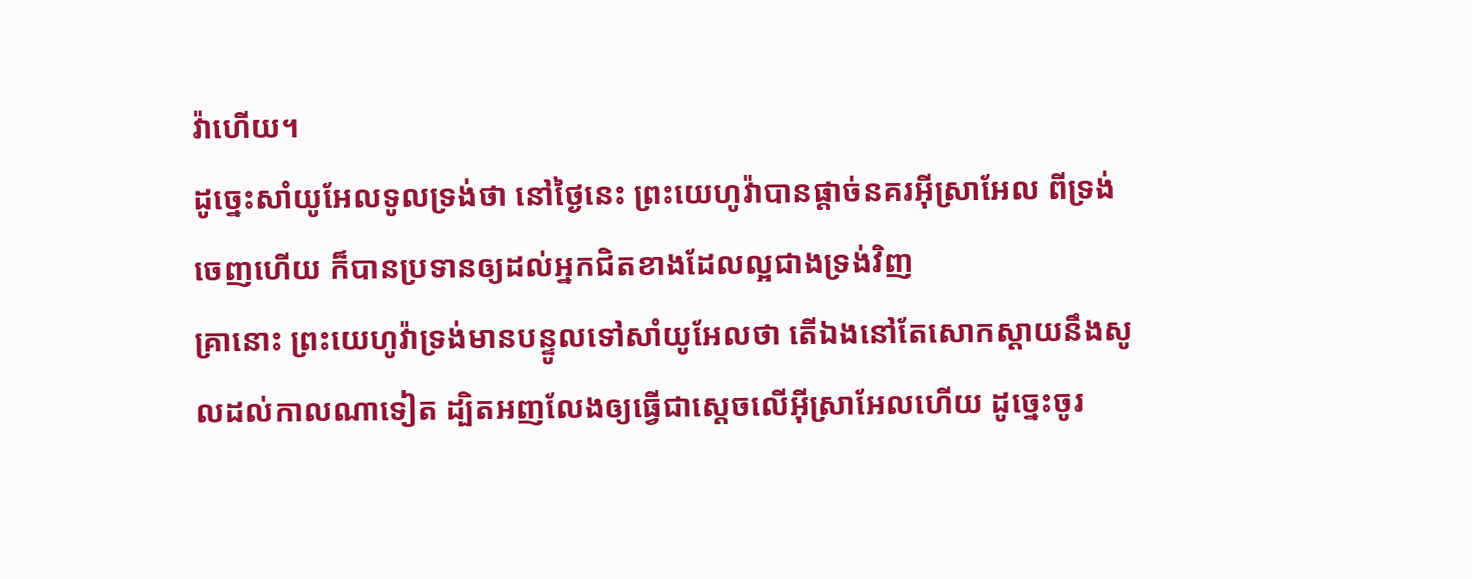វ៉ាហើយ។
ដូច្នេះសាំយូអែលទូលទ្រង់ថា នៅថ្ងៃនេះ ព្រះយេហូវ៉ាបានផ្តាច់នគរអ៊ីស្រាអែល ពីទ្រង់ចេញហើយ ក៏បានប្រទានឲ្យដល់អ្នកជិតខាងដែលល្អជាងទ្រង់វិញ
គ្រានោះ ព្រះយេហូវ៉ាទ្រង់មានបន្ទូលទៅសាំយូអែលថា តើឯងនៅតែសោកស្តាយនឹងសូលដល់កាលណាទៀត ដ្បិតអញលែងឲ្យធ្វើជាស្តេចលើអ៊ីស្រាអែលហើយ ដូច្នេះចូរ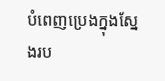បំពេញប្រេងក្នុងស្នែងរប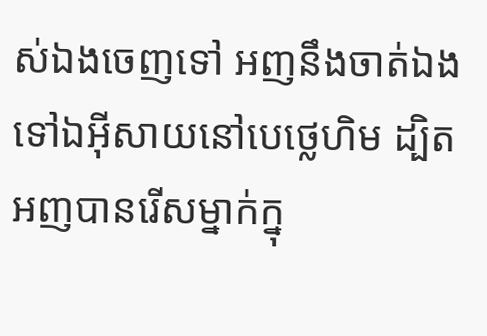ស់ឯងចេញទៅ អញនឹងចាត់ឯងទៅឯអ៊ីសាយនៅបេថ្លេហិម ដ្បិតអញបានរើសម្នាក់ក្នុ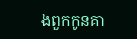ងពួកកូនគា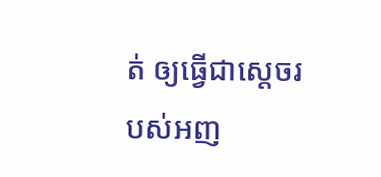ត់ ឲ្យធ្វើជាស្តេចរបស់អញ